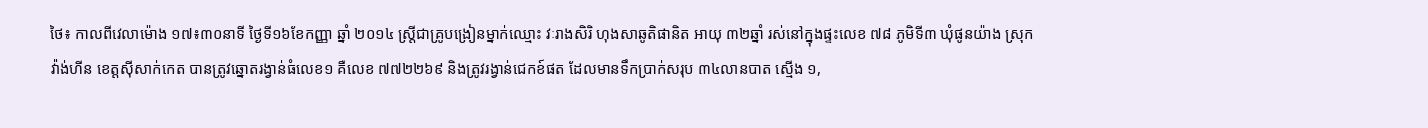ថៃ៖ កាលពីវេលាម៉ោង ១៧៖៣០នាទី ថ្ងៃទី១៦ខែកញ្ញា ឆ្នាំ ២០១៤ ស្ត្រីជាគ្រូបង្រៀនម្នាក់ឈ្មោះ វៈរាងសិរិ ហុងសាឆូតិផានិត អាយុ ៣២ឆ្នាំ រស់នៅក្នុងផ្ទះលេខ ៧៨ ភូមិទី៣ ឃុំផូនយ៉ាង ស្រុក វ៉ាង់ហីន ខេត្តស៊ីសាក់កេត បានត្រូវឆ្នោតរង្វាន់ធំលេខ១ គឺលេខ ៧៧២២៦៩ និងត្រូវរង្វាន់ជេកខ៍ផត ដែលមានទឹកប្រាក់សរុប ៣៤លានបាត ស្មើង ១,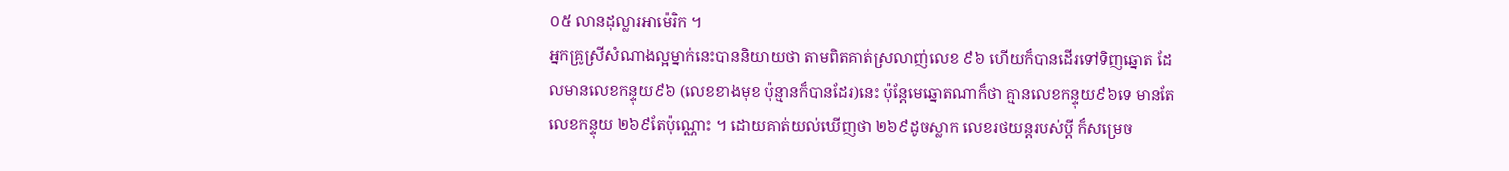០៥ លានដុល្លារអាម៉េរិក ។
អ្នកគ្រូស្រីសំណាងល្អម្នាក់នេះបាននិយាយថា តាមពិតគាត់ស្រលាញ់លេខ ៩៦ ហើយក៏បានដើរទៅទិញឆ្នោត ដែលមានលេខកន្ទុយ៩៦ (លេខខាងមុខ ប៉ុន្មានក៏បានដែរ)នេះ ប៉ុន្តែមេឆ្នោតណាក៏ថា គ្មានលេខកន្ទុយ៩៦ទេ មានតែលេខកន្ទុយ ២៦៩តែប៉ុណ្ណោះ ។ ដោយគាត់យល់ឃើញថា ២៦៩ដូចស្លាក លេខរថយន្តរបស់ប្តី ក៏សម្រេច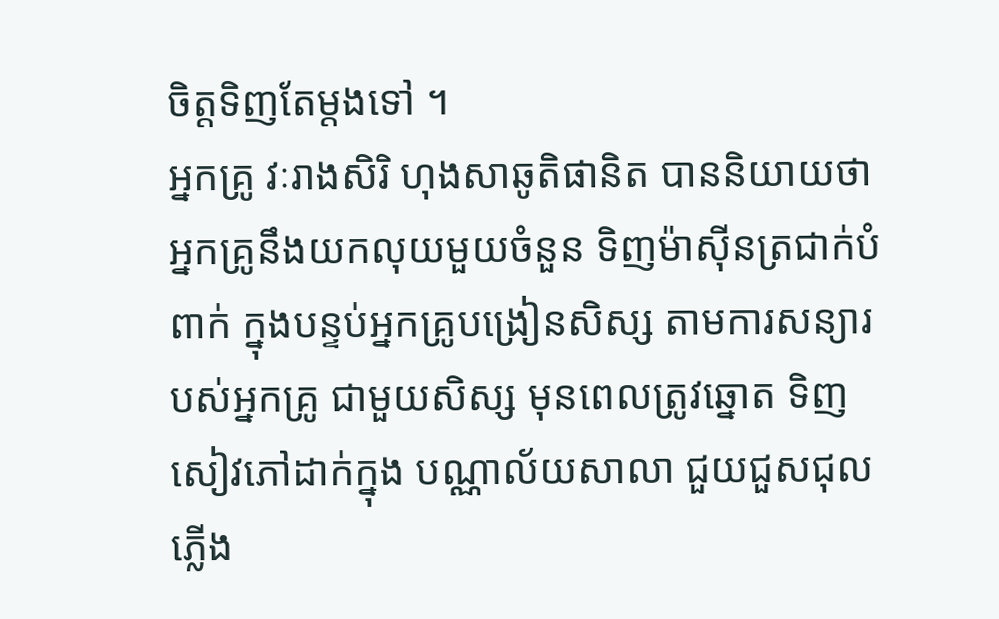ចិត្តទិញតែម្តងទៅ ។
អ្នកគ្រូ វៈរាងសិរិ ហុងសាឆូតិផានិត បាននិយាយថា អ្នកគ្រូនឹងយកលុយមួយចំនួន ទិញម៉ាស៊ីនត្រជាក់បំពាក់ ក្នុងបន្ទប់អ្នកគ្រូបង្រៀនសិស្ស តាមការសន្យារបស់អ្នកគ្រូ ជាមួយសិស្ស មុនពេលត្រូវឆ្នោត ទិញសៀវភៅដាក់ក្នុង បណ្ណាល័យសាលា ជួយជួសជុលភ្លើង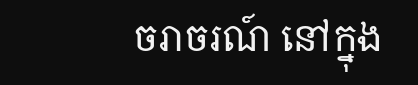ចរាចរណ៍ នៅក្នុង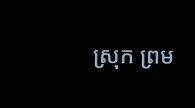ស្រុក ព្រម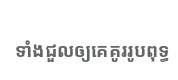ទាំងជួលឲ្យគេគូររូបពុទ្ធ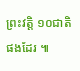ព្រះវត្តិ ១០ជាតិផងដែរ ៕